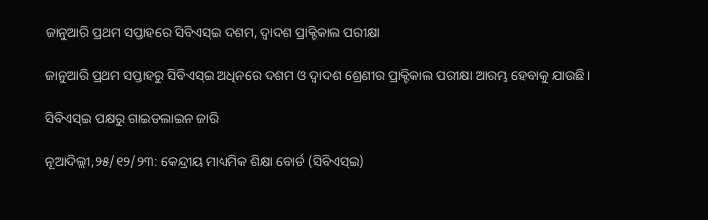ଜାନୁଆରି ପ୍ରଥମ ସପ୍ତାହରେ ସିବିଏସ୍ଇ ଦଶମ, ଦ୍ୱାଦଶ ପ୍ରାକ୍ଟିକାଲ ପରୀକ୍ଷା

ଜାନୁଆରି ପ୍ରଥମ ସପ୍ତାହରୁ ସିବିଏସ୍ଇ ଅଧିନରେ ଦଶମ ଓ ଦ୍ୱାଦଶ ଶ୍ରେଣୀର ପ୍ରାକ୍ଟିକାଲ ପରୀକ୍ଷା ଆରମ୍ଭ ହେବାକୁ ଯାଉଛି।

ସିବିଏସ୍ଇ ପକ୍ଷରୁ ଗାଇଡଲାଇନ ଜାରି

ନୂଆଦିଲ୍ଲୀ,୨୫/୧୨/୨୩: କେନ୍ଦ୍ରୀୟ ମାଧ୍ୟମିକ ଶିକ୍ଷା ବୋର୍ଡ (ସିବିଏସ୍ଇ)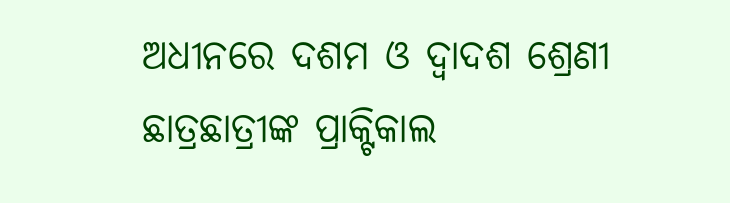ଅଧୀନରେ ଦଶମ ଓ ଦ୍ୱାଦଶ ଶ୍ରେଣୀ ଛାତ୍ରଛାତ୍ରୀଙ୍କ ପ୍ରାକ୍ଟିକାଲ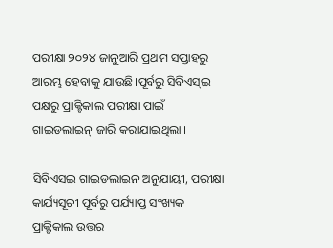ପରୀକ୍ଷା ୨୦୨୪ ଜାନୁଆରି ପ୍ରଥମ ସପ୍ତାହରୁ ଆରମ୍ଭ ହେବାକୁ ଯାଉଛି।ପୂର୍ବରୁ ସିବିଏସ୍ଇ ପକ୍ଷରୁ ପ୍ରାକ୍ଟିକାଲ ପରୀକ୍ଷା ପାଇଁ ଗାଇଡଲାଇନ୍ ଜାରି କରାଯାଇଥିଲା।

ସିବିଏସଇ ଗାଇଡଲାଇନ ଅନୁଯାୟୀ, ପରୀକ୍ଷା କାର୍ଯ୍ୟସୂଚୀ ପୂର୍ବରୁ ପର୍ଯ୍ୟାପ୍ତ ସଂଖ୍ୟକ ପ୍ରାକ୍ଟିକାଲ ଉତ୍ତର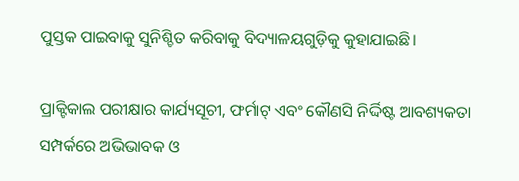ପୁସ୍ତକ ପାଇବାକୁ ସୁନିଶ୍ଚିତ କରିବାକୁ ବିଦ୍ୟାଳୟଗୁଡ଼ିକୁ କୁହାଯାଇଛି।

ପ୍ରାକ୍ଟିକାଲ ପରୀକ୍ଷାର କାର୍ଯ୍ୟସୂଚୀ, ଫର୍ମାଟ୍ ଏବଂ କୌଣସି ନିର୍ଦ୍ଦିଷ୍ଟ ଆବଶ୍ୟକତା ସମ୍ପର୍କରେ ଅଭିଭାବକ ଓ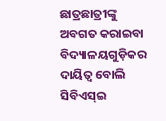ଛାତ୍ରଛାତ୍ରୀଙ୍କୁ ଅବଗତ କରାଇବା ବିଦ୍ୟାଳୟଗୁଡ଼ିକର ଦାୟିତ୍ୱ ବୋଲି ସିବିଏସ୍ଇ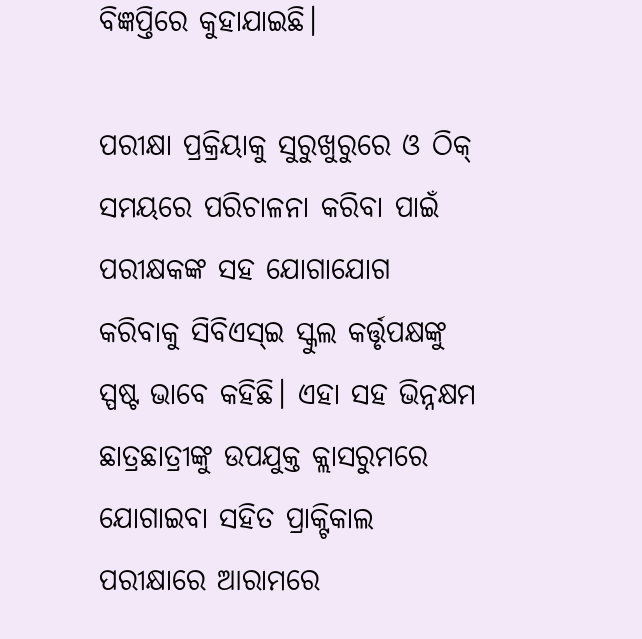ବିଜ୍ଞପ୍ତିରେ କୁହାଯାଇଛି।

ପରୀକ୍ଷା ପ୍ରକ୍ରିୟାକୁ ସୁରୁଖୁରୁରେ ଓ ଠିକ୍ ସମୟରେ ପରିଚାଳନା କରିବା ପାଇଁ ପରୀକ୍ଷକଙ୍କ ସହ ଯୋଗାଯୋଗ କରିବାକୁ ସିବିଏସ୍ଇ ସ୍କୁଲ କର୍ତ୍ତୃପକ୍ଷଙ୍କୁ ସ୍ପଷ୍ଟ ଭାବେ କହିଛି। ଏହା ସହ ଭିନ୍ନକ୍ଷମ ଛାତ୍ରଛାତ୍ରୀଙ୍କୁ ଉପଯୁକ୍ତ କ୍ଲାସରୁମରେ ଯୋଗାଇବା ସହିତ ପ୍ରାକ୍ଟିକାଲ ପରୀକ୍ଷାରେ ଆରାମରେ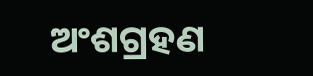ଅଂଶଗ୍ରହଣ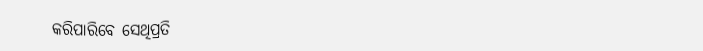କରିପାରିବେ ସେଥିପ୍ରତି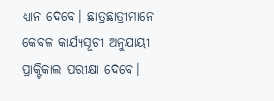ଧ୍ୟାନ ଦେବେ। ଛାତ୍ରଛାତ୍ରୀମାନେ କେବଳ କାର୍ଯ୍ୟସୂଚୀ ଅନୁଯାୟୀ ପ୍ରାକ୍ଟିକାଲ ପରୀକ୍ଷା ଦେବେ।